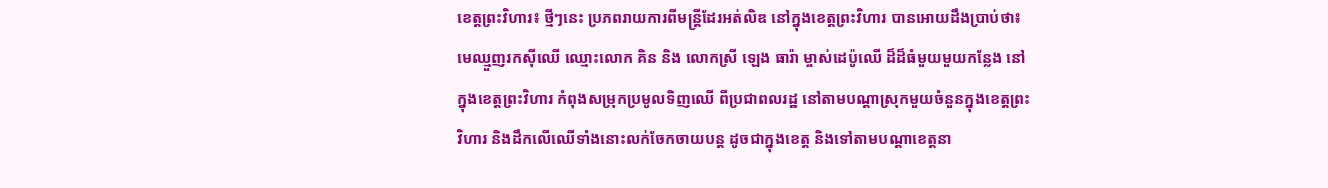ខេត្តព្រះវិហារ៖ ថ្មីៗនេះ ប្រភពរាយការពីមន្ត្រីដែរអត់លិឌ នៅក្នុងខេត្តព្រះវិហារ បានអោយដឹងប្រាប់ថា៖ មេឈ្មួញរកស៊ីឈើ ឈ្មោះលោក គិន និង លោកស្រី ឡេង ធារ៉ា ម្ចាស់ដេប៉ូឈើ ដ៏ដ៏ធំមួយមួយកន្លែង នៅក្នុងខេត្តព្រះវិហារ កំពុងសម្រុកប្រមូលទិញឈើ ពីប្រជាពលរដ្ឋ នៅតាមបណ្តាស្រុកមួយចំនួនក្នុងខេត្តព្រះវិហារ និងដឹកលើឈើទាំងនោះលក់ចែកចាយបន្ត ដូចជាក្នុងខេត្ត និងទៅតាមបណ្តាខេត្តនា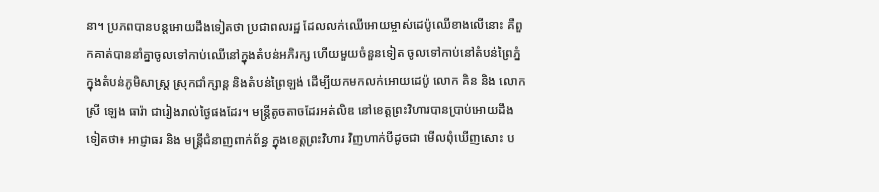នា។ ប្រភពបានបន្តអោយដឹងទៀតថា ប្រជាពលរដ្ឋ ដែលលក់ឈើអោយម្ចាស់ដេប៉ូឈើខាងលើនោះ គឺពួកគាត់បាននាំគ្នាចូលទៅកាប់ឈើនៅក្នុងតំបន់អភិរក្ស ហើយមួយចំនួនទៀត ចូលទៅកាប់នៅតំបន់ព្រៃភ្នំ ក្នុងតំបន់ភូមិសាស្ត្រ ស្រុកជាំក្សាន្ត និងតំបន់ព្រៃឡង់ ដើម្បីយកមកលក់អោយដេប៉ូ លោក គិន និង លោកស្រី ឡេង ធារ៉ា ជារៀងរាល់ថ្ងៃផងដែរ។ មន្ត្រីតូចតាចដែរអត់លិឌ នៅខេត្តព្រះវិហារបានប្រាប់អោយដឹងទៀតថា៖ អាជ្ញាធរ និង មន្ត្រីជំនាញពាក់ព័ន្ធ ក្នុងខេត្តព្រះវិហារ វិញហាក់បីដូចជា មើលពុំឃើញសោះ ប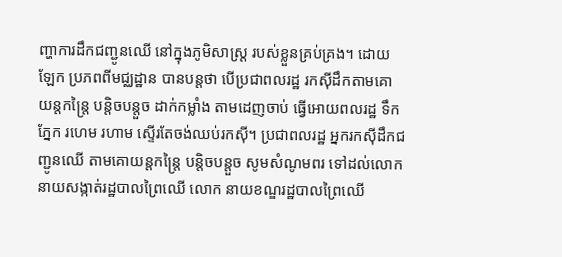ញ្ហាការដឹកជញ្ជូនឈើ នៅក្នុងភូមិសាស្ត្រ របស់ខ្លួនគ្រប់គ្រង។ ដោយឡែក ប្រភពពីមជ្ឈដ្ឋាន បានបន្តថា បើប្រជាពលរដ្ឋ រកស៊ីដឹកតាមគោយន្តកន្ត្រៃ បន្តិចបន្តួច ដាក់កម្លាំង តាមដេញចាប់ ធ្វើអោយពលរដ្ឋ ទឹកភ្នែក រហេម រហាម ស្ទើរតែចង់ឈប់រកស៊ី។ ប្រជាពលរដ្ឋ អ្នករកស៊ីដឹកជញ្ជូនឈើ តាមគោយន្តកន្ត្រៃ បន្តិចបន្តួច សូមសំណូមពរ ទៅដល់លោកនាយសង្កាត់រដ្ឋបាលព្រៃឈើ លោក នាយខណ្ឌរដ្ឋបាលព្រៃឈើ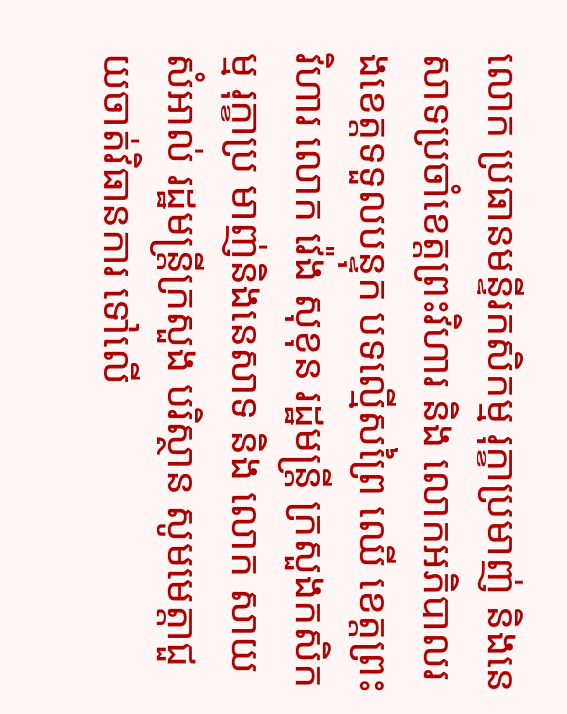លោក ប្រធានមន្ទីរកសិកម្ម រុក្ខាប្រមាញ់ និងនេសាទប្រចាំខេត្តព្រះវិហារ និង លោកអភិបាលរងខេត្តទទួលបន្ទុក បទល្មើសព្រៃ ឈើ ខេត្តព្រះវិហារ លោក វ៉េង សុខុន រដ្ឋមន្ត្រី ក្រសួងកសិកម្ម រុក្ខាប្រ មាញ់និងនេសាទ និង លោក សាយ សំអាល់ រដ្ឋមន្ត្រីក្រសួង បរិស្ថាន សូមមេត្តាជួយចាត់វិធានការ ទៅលើ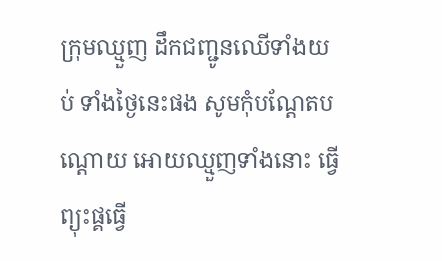ក្រុមឈ្មួញ ដឹកជញ្ជូនឈើទាំងយប់ ទាំងថ្ងៃនេះផង សូមកុំបណ្ដែតបណ្ដោយ អោយឈ្មួញទាំងនោះ ធ្វើព្យុះផ្គធ្វើ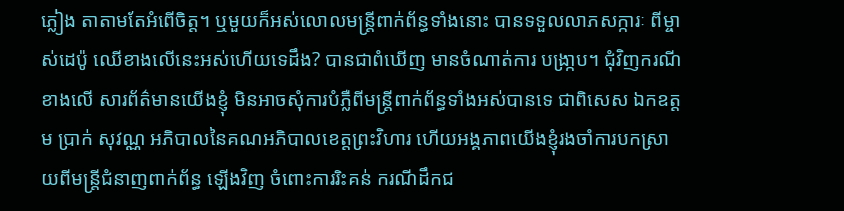ភ្លៀង តាតាមតែអំពើចិត្ត។ ឬមួយក៏អស់លោលមន្ត្រីពាក់ព័ន្ធទាំងនោះ បានទទួលលាភសក្ការៈ ពីម្ចាស់ដេប៉ូ ឈើខាងលើនេះអស់ហើយទេដឹង? បានជាពំឃើញ មានចំណាត់ការ បង្រា្កប។ ជុំវិញករណីខាងលើ សារព័ត៌មានយើងខ្ញុំ មិនអាចសុំការបំភ្លឺពីមន្ត្រីពាក់ព័ន្ធទាំងអស់បានទេ ជាពិសេស ឯកឧត្ដម ប្រាក់ សុវណ្ណ អភិបាលនៃគណអភិបាលខេត្តព្រះវិហារ ហើយអង្គភាពយើងខ្ញុំរងចាំការបកស្រាយពីមន្ត្រីជំនាញពាក់ព័ន្ធ ឡើងវិញ ចំពោះការរិះគន់ ករណីដឹកជ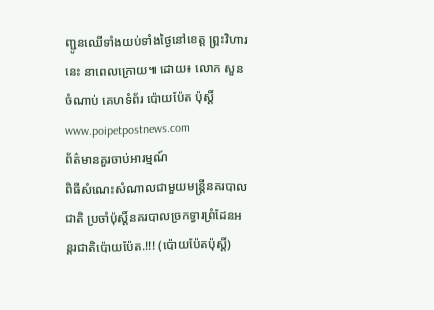ញ្ជូនឈើទាំងយប់ទាំងថ្ងៃនៅខេត្ត ព្ព្រះវិហារនេះ នាពេលក្រោយ៕ ដោយ៖ លោក សួន ចំណាប់ គេហទំព័រ ប៉ោយប៉ែត ប៉ុស្តិ៍ www.poipetpostnews.com
ព័ត៌មានគួរចាប់អារម្មណ៍
ពិធីសំណេះសំណាលជាមួយមន្ត្រីនគរបាលជាតិ ប្រចាំប៉ុស្តិ៍នគរបាលច្រកទ្វារព្រំដែនអន្តរជាតិប៉ោយប៉ែត.!!! (ប៉ោយប៉ែតប៉ុស្តិ៍)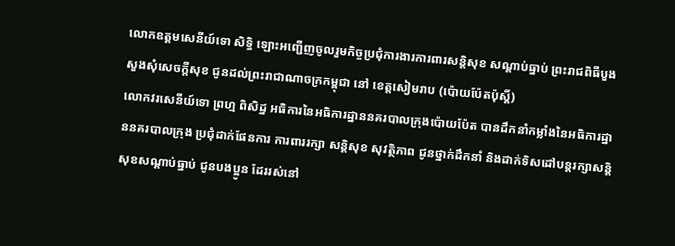លោកឧត្តមសេនីយ៍ទោ សិទ្ធិ ឡោះអញ្ជើញចូលរួមកិច្ចប្រជុំការងារការពារសន្តិសុខ សណ្តាប់ធ្នាប់ ព្រះរាជពិធីបួងសួងសុំសេចក្តីសុខ ជូនដល់ព្រះរាជាណាចក្រកម្ពុជា នៅ ខេត្តសៀមរាប (ប៉ោយប៉ែតប៉ុស្តិ៍)
លោកវរសេនីយ៍ទោ ព្រហ្ម ពិសិដ្ឋ អធិការនៃអធិការដ្ឋាននគរបាលក្រុងប៉ោយប៉ែត បានដឹកនាំកម្លាំងនៃអធិការដ្ឋាននគរបាលក្រុង ប្រជុំដាក់ផែនការ ការពាររក្សា សន្តិសុខ សុវត្ថិភាព ជូនថ្នាក់ដឹកនាំ និងដាក់ទិសដៅបន្តរក្សាសន្តិសុខសណ្ដាប់ធ្នាប់ ជូនបងប្អូន ដែររស់នៅ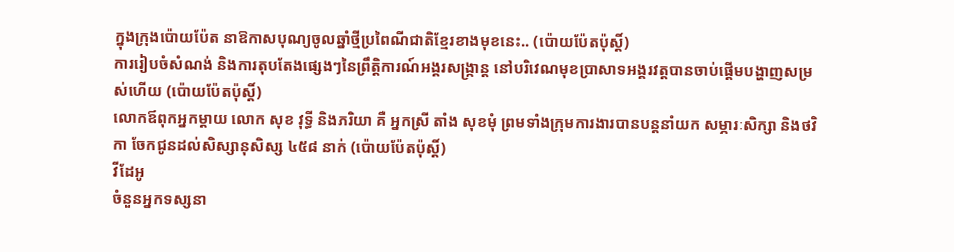ក្នុងក្រុងប៉ោយប៉ែត នាឱកាសបុណ្យចូលឆ្នាំថ្មីប្រពៃណីជាតិខ្មែរខាងមុខនេះ.. (ប៉ោយប៉ែតប៉ុស្តិ៍)
ការរៀបចំសំណង់ និងការតុបតែងផ្សេងៗនៃព្រឹត្តិការណ៍អង្គរសង្ក្រាន្ត នៅបរិវេណមុខប្រាសាទអង្គរវត្តបានចាប់ផ្តើមបង្ហាញសម្រស់ហើយ (ប៉ោយប៉ែតប៉ុស្តិ៍)
លោកឪពុកអ្នកម្តាយ លោក សុខ វុទ្ធី និងភរិយា គឺ អ្នកស្រី តាំង សុខមុំ ព្រមទាំងក្រុមការងារបានបន្តនាំយក សម្ភារៈសិក្សា និងថវិកា ចែកជូនដល់សិស្សានុសិស្ស ៤៥៨ នាក់ (ប៉ោយប៉ែតប៉ុស្តិ៍)
វីដែអូ
ចំនួនអ្នកទស្សនា